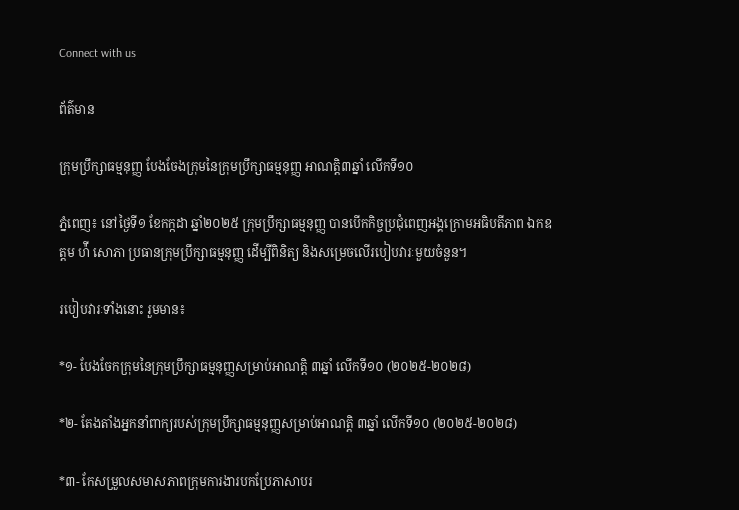Connect with us

ព័ត៌មាន

ក្រុមប្រឹក្សាធម្មនុញ្ញ បែងចែងក្រុមនៃក្រុមប្រឹក្សាធម្មនុញ្ញ អាណត្តិ៣ឆ្នាំ លើកទី១០

ភ្នំពេញ៖ នៅថ្ងៃទី១ ខែកក្កដា ឆ្នាំ២០២៥ ក្រុមប្រឹក្សាធម្មនុញ្ញ បានបើកកិច្ចប្រជុំពេញអង្គក្រោមអធិបតីភាព ឯកឧត្តម ហ៉ី សោភា ប្រធានក្រុមប្រឹក្សាធម្មនុញ្ញ ដើម្បីពិនិត្យ និងសម្រេចលើរបៀបវារៈមួយចំនួន។

របៀបវារៈទាំងនោះ រួមមាន៖

*១- បែងចែកក្រុមនៃក្រុមប្រឹក្សាធម្មនុញ្ញសម្រាប់អាណត្តិ ៣ឆ្នាំ លើកទី១០ (២០២៥-២០២៨)

*២- តែងតាំងអ្នកនាំពាក្យរបស់ក្រុមប្រឹក្សាធម្មនុញ្ញសម្រាប់អាណត្តិ ៣ឆ្នាំ លើកទី១០ (២០២៥-២០២៨)

*៣- កែសម្រួលសមាសភាពក្រុមការងារបកប្រែភាសាបរ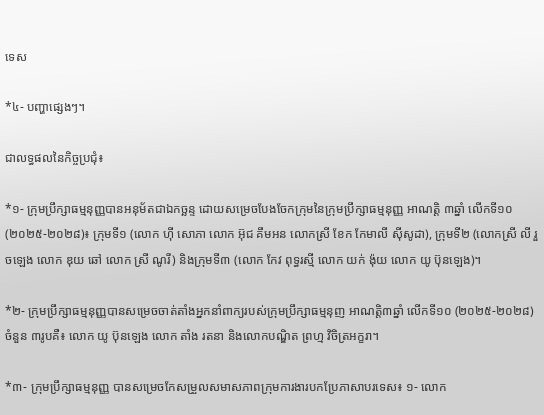ទេស

*៤- បញ្ហាផ្សេងៗ។

ជាលទ្ធផលនៃកិច្ចប្រជុំ៖

*១- ក្រុមប្រឹក្សាធម្មនុញ្ញបានអនុម័តជាឯកច្ឆន្ទ ដោយសម្រេចបែងចែកក្រុមនៃក្រុមប្រឹក្សាធម្មនុញ្ញ អាណត្តិ ៣ឆ្នាំ លើកទី១០ (២០២៥-២០២៨)៖ ក្រុមទី១ (លោក ហ៊ី សោភា លោក អ៊ុជ គឹមអន លោកស្រី ខែក កែមាលី ស៊ីសូដា), ក្រុមទី២ (លោកស្រី លី រួចឡេង លោក ឌុយ ឆៅ លោក ស្រី ណូរី) និងក្រុមទី៣ (លោក កែវ ពុទ្ធរស្មី លោក យក់ ង៉ុយ លោក យូ ប៊ុនឡេង)។

*២- ក្រុមប្រឹក្សាធម្មនុញ្ញបានសម្រេចចាត់តាំងអ្នកនាំពាក្យរបស់ក្រុមប្រឹក្សាធម្មនុញ អាណត្តិ៣ឆ្នាំ លើកទី១០ (២០២៥-២០២៨) ចំនួន ៣រូបគឺ៖ លោក យូ ប៊ុនឡេង លោក តាំង រតនា និងលោកបណ្ឌិត ព្រហ្ម វិចិត្រអក្ខរា។

*៣- ក្រុមប្រឹក្សាធម្មនុញ្ញ បានសម្រេចកែសម្រួលសមាសភាពក្រុមការងារបកប្រែភាសាបរទេស៖ ១- លោក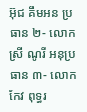អ៊ុជ គឹមអន ប្រធាន ២- លោក ស្រី ណូរី អនុប្រធាន ៣- លោក កែវ ពុទ្ធរ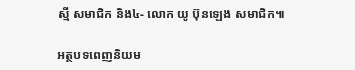ស្មី សមាជិក និង៤- លោក យូ ប៊ុនឡេង សមាជិក៕

អត្ថបទពេញនិយម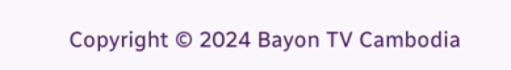Copyright © 2024 Bayon TV Cambodia